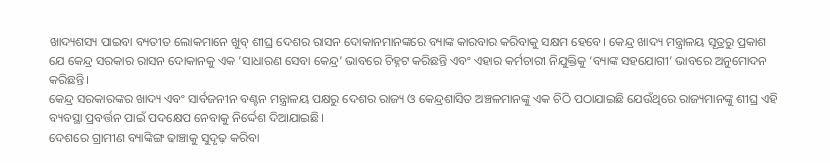ଖାଦ୍ୟଶସ୍ୟ ପାଇବା ବ୍ୟତୀତ ଲୋକମାନେ ଖୁବ୍ ଶୀଘ୍ର ଦେଶର ରାସନ ଦୋକାନମାନଙ୍କରେ ବ୍ୟାଙ୍କ କାରବାର କରିବାକୁ ସକ୍ଷମ ହେବେ। କେନ୍ଦ୍ର ଖାଦ୍ୟ ମନ୍ତ୍ରାଳୟ ସୂତ୍ରରୁ ପ୍ରକାଶ ଯେ କେନ୍ଦ୍ର ସରକାର ରାସନ ଦୋକାନକୁ ଏକ ’ସାଧାରଣ ସେବା କେନ୍ଦ୍ର’ ଭାବରେ ଚିହ୍ନଟ କରିଛନ୍ତି ଏବଂ ଏହାର କର୍ମଚାରୀ ନିଯୁକ୍ତିକୁ ‘ବ୍ୟାଙ୍କ ସହଯୋଗୀ’ ଭାବରେ ଅନୁମୋଦନ କରିଛନ୍ତି।
କେନ୍ଦ୍ର ସରକାରଙ୍କର ଖାଦ୍ୟ ଏବଂ ସାର୍ବଜନୀନ ବଣ୍ଟନ ମନ୍ତ୍ରାଳୟ ପକ୍ଷରୁ ଦେଶର ରାଜ୍ୟ ଓ କେନ୍ଦ୍ରଶାସିତ ଅଞ୍ଚଳମାନଙ୍କୁ ଏକ ଚିଠି ପଠାଯାଇଛି ଯେଉଁଥିରେ ରାଜ୍ୟମାନଙ୍କୁ ଶୀଘ୍ର ଏହି ବ୍ୟବସ୍ଥା ପ୍ରବର୍ତ୍ତନ ପାଇଁ ପଦକ୍ଷେପ ନେବାକୁ ନିର୍ଦ୍ଦେଶ ଦିଆଯାଇଛି।
ଦେଶରେ ଗ୍ରାମୀଣ ବ୍ୟାଙ୍କିଙ୍ଗ ଢାଞ୍ଚାକୁ ସୁଦୃଢ଼ କରିବା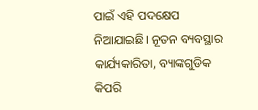ପାଇଁ ଏହି ପଦକ୍ଷେପ ନିଆଯାଇଛି। ନୂତନ ବ୍ୟବସ୍ଥାର କାର୍ଯ୍ୟକାରିତା, ବ୍ୟାଙ୍କଗୁଡିକ କିପରି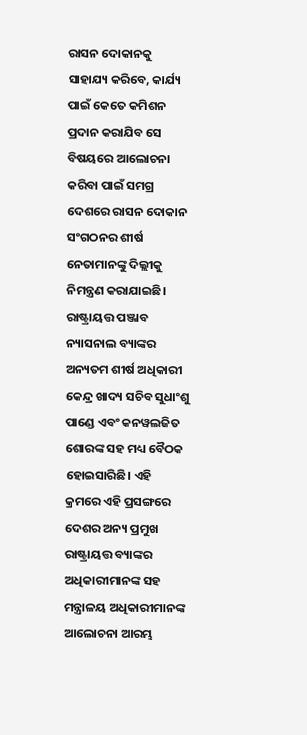ରାସନ ଦୋକାନକୁ ସାହାଯ୍ୟ କରିବେ, କାର୍ଯ୍ୟ ପାଇଁ କେତେ କମିଶନ ପ୍ରଦାନ କରାଯିବ ସେ ବିଷୟରେ ଆଲୋଚନା କରିବା ପାଇଁ ସମଗ୍ର ଦେଶରେ ରାସନ ଦୋକାନ ସଂଗଠନର ଶୀର୍ଷ ନେତାମାନଙ୍କୁ ଦିଲ୍ଲୀକୁ ନିମନ୍ତ୍ରଣ କରାଯାଇଛି।
ରାଷ୍ଟ୍ରାୟତ୍ତ ପଞ୍ଜାବ ନ୍ୟାସନାଲ ବ୍ୟାଙ୍କର ଅନ୍ୟତମ ଶୀର୍ଷ ଅଧିକାରୀ କେନ୍ଦ୍ର ଖାଦ୍ୟ ସଚିବ ସୁଧାଂଶୁ ପାଣ୍ଡେ ଏବଂ କନୱଲଜିତ ଶୋରଙ୍କ ସହ ମଧ୍ୟ ବୈଠକ ହୋଇସାରିଛି। ଏହି କ୍ରମରେ ଏହି ପ୍ରସଙ୍ଗରେ ଦେଶର ଅନ୍ୟ ପ୍ରମୁଖ ରାଷ୍ଟ୍ରାୟତ୍ତ ବ୍ୟାଙ୍କର ଅଧିକାରୀମାନଙ୍କ ସହ ମନ୍ତ୍ରାଳୟ ଅଧିକାରୀମାନଙ୍କ ଆଲୋଚନା ଆରମ୍ଭ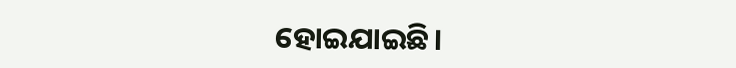ହୋଇଯାଇଛି।